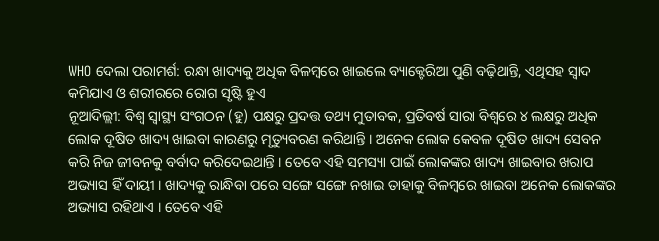WHO ଦେଲା ପରାମର୍ଶ: ରନ୍ଧା ଖାଦ୍ୟକୁ ଅଧିକ ବିଳମ୍ବରେ ଖାଇଲେ ବ୍ୟାକ୍ଟେରିଆ ପୁଣି ବଢ଼ିଥାନ୍ତି, ଏଥିସହ ସ୍ୱାଦ କମିଯାଏ ଓ ଶରୀରରେ ରୋଗ ସୃଷ୍ଟି ହୁଏ
ନୂଆଦିଲ୍ଲୀ: ବିଶ୍ୱ ସ୍ୱାସ୍ଥ୍ୟ ସଂଗଠନ (ହୁ) ପକ୍ଷରୁ ପ୍ରଦତ୍ତ ତଥ୍ୟ ମୁତାବକ, ପ୍ରତିବର୍ଷ ସାରା ବିଶ୍ୱରେ ୪ ଲକ୍ଷରୁ ଅଧିକ ଲୋକ ଦୂଷିତ ଖାଦ୍ୟ ଖାଇବା କାରଣରୁ ମୃତ୍ୟୁବରଣ କରିଥାନ୍ତି । ଅନେକ ଲୋକ କେବଳ ଦୂଷିତ ଖାଦ୍ୟ ସେବନ କରି ନିଜ ଜୀବନକୁ ବର୍ବାଦ କରିଦେଇଥାନ୍ତି । ତେବେ ଏହି ସମସ୍ୟା ପାଇଁ ଲୋକଙ୍କର ଖାଦ୍ୟ ଖାଇବାର ଖରାପ ଅଭ୍ୟାସ ହିଁ ଦାୟୀ । ଖାଦ୍ୟକୁ ରାନ୍ଧିବା ପରେ ସଙ୍ଗେ ସଙ୍ଗେ ନଖାଇ ତାହାକୁ ବିଳମ୍ବରେ ଖାଇବା ଅନେକ ଲୋକଙ୍କର ଅଭ୍ୟାସ ରହିଥାଏ । ତେବେ ଏହି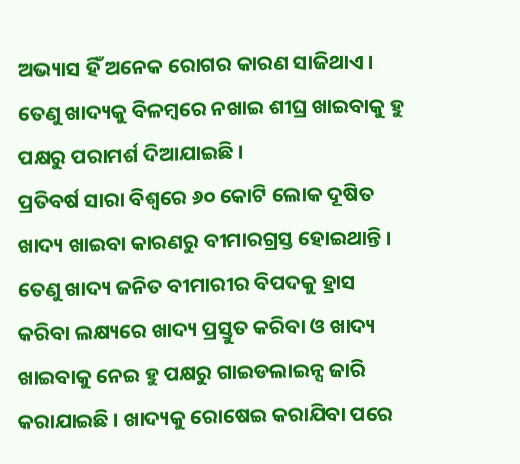ଅଭ୍ୟାସ ହିଁ ଅନେକ ରୋଗର କାରଣ ସାଜିଥାଏ । ତେଣୁ ଖାଦ୍ୟକୁ ବିଳମ୍ବରେ ନଖାଇ ଶୀଘ୍ର ଖାଇବାକୁ ହୁ ପକ୍ଷରୁ ପରାମର୍ଶ ଦିଆଯାଇଛି ।
ପ୍ରତିବର୍ଷ ସାରା ବିଶ୍ୱରେ ୬୦ କୋଟି ଲୋକ ଦୂଷିତ ଖାଦ୍ୟ ଖାଇବା କାରଣରୁ ବୀମାରଗ୍ରସ୍ତ ହୋଇଥାନ୍ତି । ତେଣୁ ଖାଦ୍ୟ ଜନିତ ବୀମାରୀର ବିପଦକୁ ହ୍ରାସ କରିବା ଲକ୍ଷ୍ୟରେ ଖାଦ୍ୟ ପ୍ରସ୍ତୁତ କରିବା ଓ ଖାଦ୍ୟ ଖାଇବାକୁ ନେଇ ହୁ ପକ୍ଷରୁ ଗାଇଡଲାଇନ୍ସ ଜାରି କରାଯାଇଛି । ଖାଦ୍ୟକୁ ରୋଷେଇ କରାଯିବା ପରେ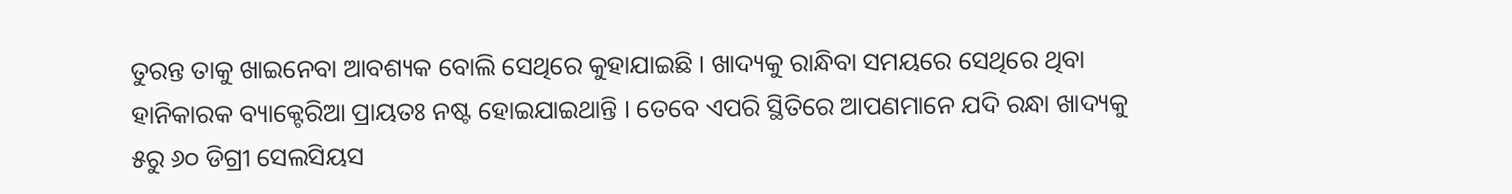ତୁରନ୍ତ ତାକୁ ଖାଇନେବା ଆବଶ୍ୟକ ବୋଲି ସେଥିରେ କୁହାଯାଇଛି । ଖାଦ୍ୟକୁ ରାନ୍ଧିବା ସମୟରେ ସେଥିରେ ଥିବା ହାନିକାରକ ବ୍ୟାକ୍ଟେରିଆ ପ୍ରାୟତଃ ନଷ୍ଟ ହୋଇଯାଇଥାନ୍ତି । ତେବେ ଏପରି ସ୍ଥିତିରେ ଆପଣମାନେ ଯଦି ରନ୍ଧା ଖାଦ୍ୟକୁ ୫ରୁ ୬୦ ଡିଗ୍ରୀ ସେଲସିୟସ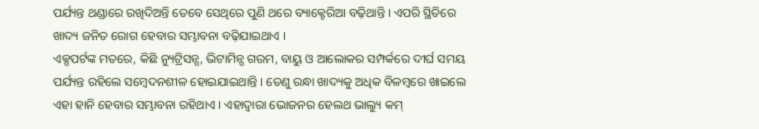ପର୍ଯ୍ୟନ୍ତ ଥଣ୍ଡାରେ ରଖିଦିଅନ୍ତି ତେବେ ସେଥିରେ ପୁଣି ଥରେ ବ୍ୟାକ୍ଟେରିଆ ବଢ଼ିଥାନ୍ତି । ଏପରି ସ୍ଥିତିରେ ଖାଦ୍ୟ ଜନିତ ରୋଗ ହେବାର ସମ୍ଭାବନା ବଢ଼ିଯାଇଥାଏ ।
ଏକ୍ସପର୍ଟଙ୍କ ମତରେ, କିଛି ନ୍ୟୁଟ୍ରିସନ୍ସ, ଭିଟାମିନ୍ସ ଗରମ, ବାୟୁ ଓ ଆଲୋକର ସମ୍ପର୍କରେ ଦୀର୍ଘ ସମୟ ପର୍ଯ୍ୟନ୍ତ ରହିଲେ ସମ୍ବେଦନଶୀଳ ହୋଇଯାଇଥାନ୍ତି । ତେଣୁ ରନ୍ଧା ଖାଦ୍ୟକୁ ଅଧିକ ବିଳମ୍ବରେ ଖାଇଲେ ଏହା ହାନି ହେବାର ସମ୍ଭାବନା ରହିଥାଏ । ଏହାଦ୍ୱାରା ଭୋଜନର ହେଲଥ ଭାଲ୍ୟୁ କମ୍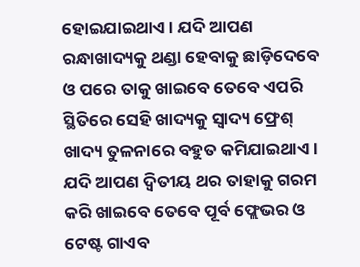ହୋଇଯାଇଥାଏ । ଯଦି ଆପଣ ରନ୍ଧାଖାଦ୍ୟକୁ ଥଣ୍ଡା ହେବାକୁ ଛାଡ଼ିଦେବେ ଓ ପରେ ତାକୁ ଖାଇବେ ତେବେ ଏପରି ସ୍ଥିତିରେ ସେହି ଖାଦ୍ୟକୁ ସ୍ୱାଦ୍ୟ ଫ୍ରେଶ୍ ଖାଦ୍ୟ ତୁଳନାରେ ବହୁତ କମିଯାଇଥାଏ । ଯଦି ଆପଣ ଦ୍ୱିତୀୟ ଥର ତାହାକୁ ଗରମ କରି ଖାଇବେ ତେବେ ପୂର୍ବ ଫ୍ଲେଭର ଓ ଟେଷ୍ଟ ଗାଏବ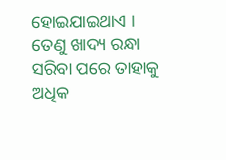ହୋଇଯାଇଥାଏ । ତେଣୁ ଖାଦ୍ୟ ରନ୍ଧା ସରିବା ପରେ ତାହାକୁ ଅଧିକ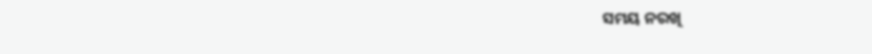ସମୟ ନରଖି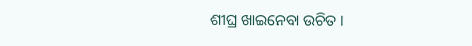ଶୀଘ୍ର ଖାଇନେବା ଉଚିତ ।